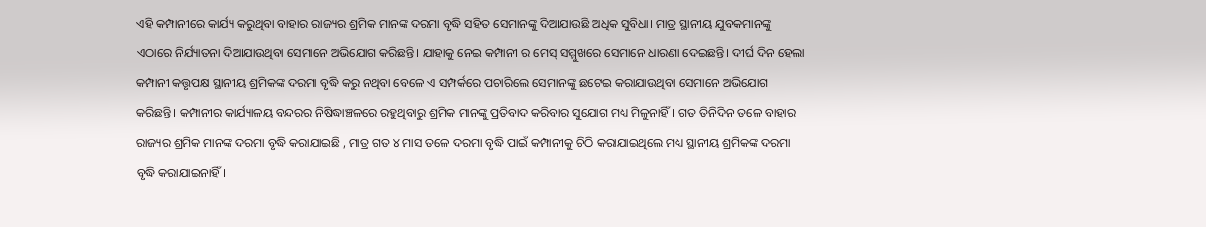ଏହି କମ୍ପାନୀରେ କାର୍ଯ୍ୟ କରୁଥିବା ବାହାର ରାଜ୍ୟର ଶ୍ରମିକ ମାନଙ୍କ ଦରମା ବୃଦ୍ଧି ସହିତ ସେମାନଙ୍କୁ ଦିଆଯାଉଛି ଅଧିକ ସୁବିଧା। ମାତ୍ର ସ୍ଥାନୀୟ ଯୁବକମାନଙ୍କୁ ଏଠାରେ ନିର୍ଯ୍ୟାତନା ଦିଆଯାଉଥିବା ସେମାନେ ଅଭିଯୋଗ କରିଛନ୍ତି। ଯାହାକୁ ନେଇ କମ୍ପାନୀ ର ମେସ୍ ସମ୍ମୁଖରେ ସେମାନେ ଧାରଣା ଦେଇଛନ୍ତି। ଦୀର୍ଘ ଦିନ ହେଲା କମ୍ପାନୀ କତ୍ତୃପକ୍ଷ ସ୍ଥାନୀୟ ଶ୍ରମିକଙ୍କ ଦରମା ବୃଦ୍ଧି କରୁ ନଥିବା ବେଳେ ଏ ସମ୍ପର୍କରେ ପଚାରିଲେ ସେମାନଙ୍କୁ ଛଟେଇ କରାଯାଉଥିବା ସେମାନେ ଅଭିଯୋଗ କରିଛନ୍ତି। କମ୍ପାନୀର କାର୍ଯ୍ୟାଳୟ ବନ୍ଦରର ନିଷିଦ୍ଧାଞ୍ଚଳରେ ରହୁଥିବାରୁ ଶ୍ରମିକ ମାନଙ୍କୁ ପ୍ରତିବାଦ କରିବାର ସୁଯୋଗ ମଧ୍ୟ ମିଳୁନାହିଁ। ଗତ ତିନିଦିନ ତଳେ ବାହାର ରାଜ୍ୟର ଶ୍ରମିକ ମାନଙ୍କ ଦରମା ବୃଦ୍ଧି କରାଯାଇଛି , ମାତ୍ର ଗତ ୪ ମାସ ତଳେ ଦରମା ବୃଦ୍ଧି ପାଇଁ କମ୍ପାନୀକୁ ଚିଠି କରାଯାଇଥିଲେ ମଧ୍ୟ ସ୍ଥାନୀୟ ଶ୍ରମିକଙ୍କ ଦରମା ବୃଦ୍ଧି କରାଯାଇନାହିଁ।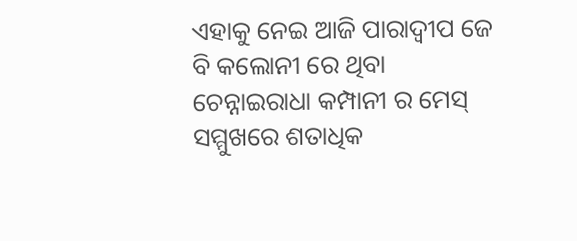ଏହାକୁ ନେଇ ଆଜି ପାରାଦ୍ଵୀପ ଜେ ବି କଲୋନୀ ରେ ଥିବା ଚେନ୍ନାଇରାଧା କମ୍ପାନୀ ର ମେସ୍ ସମ୍ମୁଖରେ ଶତାଧିକ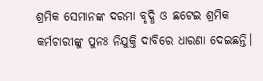ଶ୍ରମିକ ସେମାନଙ୍କ ଦରମା ବୃଦ୍ଧି ଓ ଛଟେଇ ଶ୍ରମିକ କର୍ମଚାରୀଙ୍କୁ ପୁନଃ ନିଯୁକ୍ତି ଦାବିରେ ଧାରଣା ଦେଇଛନ୍ତି।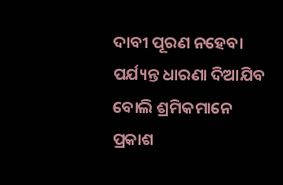ଦାବୀ ପୂରଣ ନହେବା ପର୍ଯ୍ୟନ୍ତ ଧାରଣା ଦିଆଯିବ ବୋଲି ଶ୍ରମିକମାନେ ପ୍ରକାଶ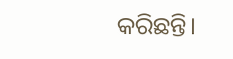କରିଛନ୍ତି।